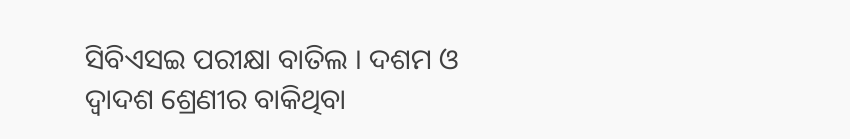ସିବିଏସଇ ପରୀକ୍ଷା ବାତିଲ । ଦଶମ ଓ ଦ୍ୱାଦଶ ଶ୍ରେଣୀର ବାକିଥିବା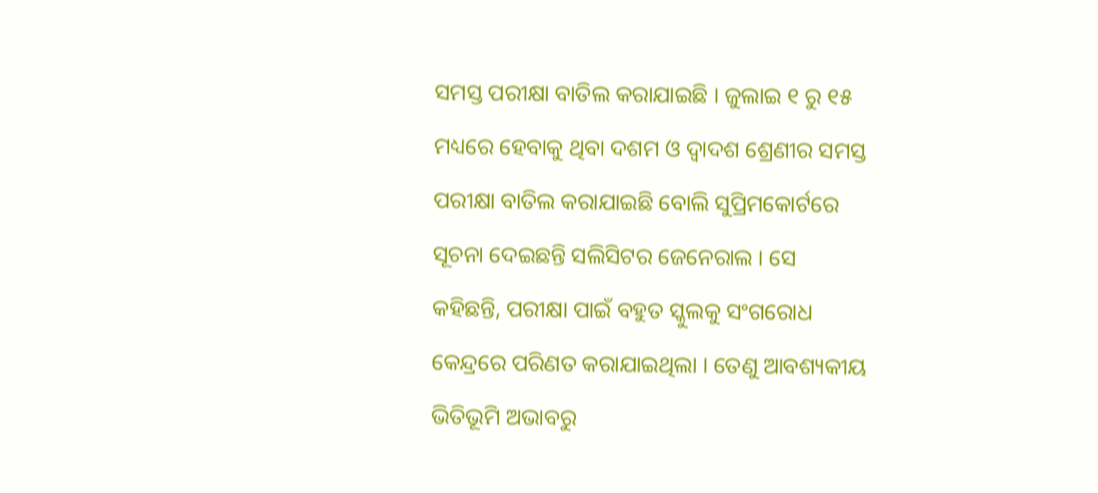ସମସ୍ତ ପରୀକ୍ଷା ବାତିଲ କରାଯାଇଛି । ଜୁଲାଇ ୧ ରୁ ୧୫ ମଧ୍ୟରେ ହେବାକୁ ଥିବା ଦଶମ ଓ ଦ୍ୱାଦଶ ଶ୍ରେଣୀର ସମସ୍ତ ପରୀକ୍ଷା ବାତିଲ କରାଯାଇଛି ବୋଲି ସୁପ୍ରିମକୋର୍ଟରେ ସୂଚନା ଦେଇଛନ୍ତି ସଲିସିଟର ଜେନେରାଲ । ସେ କହିଛନ୍ତି, ପରୀକ୍ଷା ପାଇଁ ବହୁତ ସ୍କୁଲକୁ ସଂଗରୋଧ କେନ୍ଦ୍ରରେ ପରିଣତ କରାଯାଇଥିଲା । ତେଣୁ ଆବଶ୍ୟକୀୟ ଭିତିଭୂମି ଅଭାବରୁ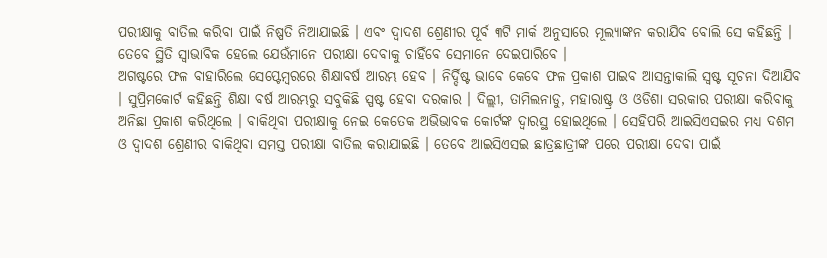ପରୀକ୍ଷାକୁ ବାତିଲ କରିବା ପାଇଁ ନିଷ୍ପତି ନିଆଯାଇଛି । ଏବଂ ଦ୍ୱାଦଶ ଶ୍ରେଣୀର ପୂର୍ବ ୩ଟି ମାର୍କ ଅନୁସାରେ ମୂଲ୍ୟାଙ୍କନ କରାଯିବ ବୋଲି ସେ କହିଛନ୍ତି । ତେବେ ସ୍ଥିତି ସ୍ୱାଭାବିକ ହେଲେ ଯେଉଁମାନେ ପରୀକ୍ଷା ଦେବାକୁ ଚାହିଁବେ ସେମାନେ ଦେଇପାରିବେ ।
ଅଗଷ୍ଟରେ ଫଳ ବାହାରିଲେ ସେପ୍ଟେମ୍ବରରେ ଶିକ୍ଷାବର୍ଷ ଆରମ୍ଭ ହେବ । ନିର୍ଦ୍ଦିଷ୍ଟ ଭାବେ କେବେ ଫଳ ପ୍ରକାଶ ପାଇବ ଆସନ୍ତାକାଲି ସ୍ୱଷ୍ଟ ସୂଚନା ଦିଆଯିବ । ସୁପ୍ରିମକୋର୍ଟ କହିଛନ୍ତି ଶିକ୍ଷା ବର୍ଷ ଆରମ୍ଭରୁ ସବୁକିଛି ସ୍ପଷ୍ଟ ହେବା ଦରକାର । ଦିଲ୍ଲୀ, ତାମିଲନାଡୁ, ମହାରାଷ୍ଟ୍ର ଓ ଓଡିଶା ସରକାର ପରୀକ୍ଷା କରିବାକୁ ଅନିଛା ପ୍ରକାଶ କରିଥିଲେ । ବାକିଥିବା ପରୀକ୍ଷାକୁ ନେଇ କେତେକ ଅଭିଭାବକ କୋର୍ଟଙ୍କ ଦ୍ୱାରସ୍ଥ ହୋଇଥିଲେ । ସେହିପରି ଆଇସିଏସଇର ମଧ୍ୟ ଦଶମ ଓ ଦ୍ୱାଦଶ ଶ୍ରେଣୀର ବାକିଥିବା ସମସ୍ତ ପରୀକ୍ଷା ବାତିଲ କରାଯାଇଛି । ତେବେ ଆଇସିଏସଇ ଛାତ୍ରଛାତ୍ରୀଙ୍କ ପରେ ପରୀକ୍ଷା ଦେବା ପାଇଁ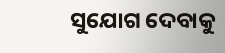ସୁଯୋଗ ଦେବାକୁ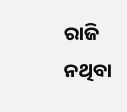ରାଜି ନଥିବା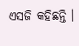ଏସଜି କହିଛନ୍ତି ।